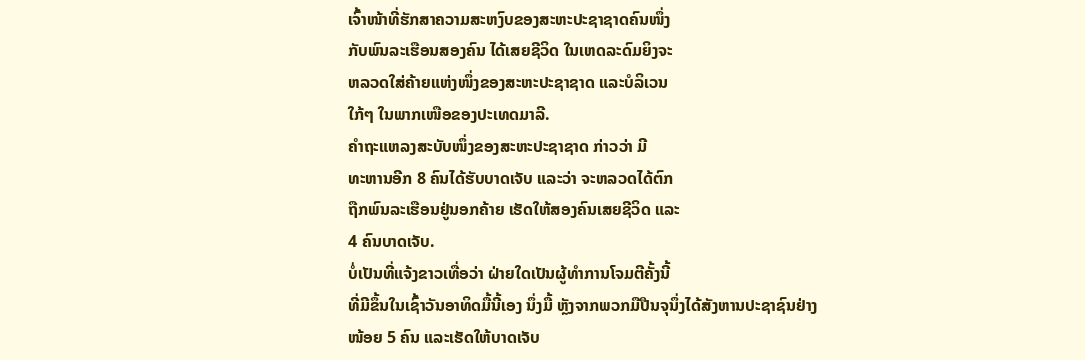ເຈົ້າໜ້າທີ່ຮັກສາຄວາມສະຫງົບຂອງສະຫະປະຊາຊາດຄົນໜຶ່ງ
ກັບພົນລະເຮືອນສອງຄົນ ໄດ້ເສຍຊີວິດ ໃນເຫດລະດົມຍິງຈະ
ຫລວດໃສ່ຄ້າຍແຫ່ງໜຶ່ງຂອງສະຫະປະຊາຊາດ ແລະບໍລິເວນ
ໃກ້ໆ ໃນພາກເໜືອຂອງປະເທດມາລີ.
ຄຳຖະແຫລງສະບັບໜຶ່ງຂອງສະຫະປະຊາຊາດ ກ່າວວ່າ ມີ
ທະຫານອີກ 8 ຄົນໄດ້ຮັບບາດເຈັບ ແລະວ່າ ຈະຫລວດໄດ້ຕົກ
ຖືກພົນລະເຮືອນຢູ່ນອກຄ້າຍ ເຮັດໃຫ້ສອງຄົນເສຍຊີວິດ ແລະ
4 ຄົນບາດເຈັບ.
ບໍ່ເປັນທີ່ແຈ້ງຂາວເທື່ອວ່າ ຝ່າຍໃດເປັນຜູ້ທຳການໂຈມຕີຄັ້ງນີ້
ທີ່ມີຂຶ້ນໃນເຊົ້າວັນອາທິດມື້ນີ້ເອງ ນຶ່ງມື້ ຫຼັງຈາກພວກມືປືນຈຸນຶ່ງໄດ້ສັງຫານປະຊາຊົນຢ່າງ
ໜ້ອຍ 5 ຄົນ ແລະເຮັດໃຫ້ບາດເຈັບ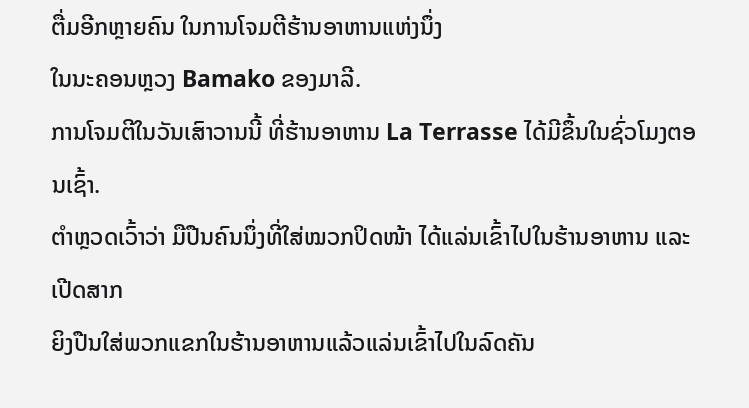ຕື່ມອີກຫຼາຍຄົນ ໃນການໂຈມຕີຮ້ານອາຫານແຫ່ງນຶ່ງ
ໃນນະຄອນຫຼວງ Bamako ຂອງມາລີ.
ການໂຈມຕີໃນວັນເສົາວານນີ້ ທີ່ຮ້ານອາຫານ La Terrasse ໄດ້ມີຂຶ້ນໃນຊົ່ວໂມງຕອນເຊົ້າ.
ຕຳຫຼວດເວົ້າວ່າ ມືປືນຄົນນຶ່ງທີ່ໃສ່ໝວກປິດໜ້າ ໄດ້ແລ່ນເຂົ້າໄປໃນຮ້ານອາຫານ ແລະເປີດສາກ
ຍິງປືນໃສ່ພວກແຂກໃນຮ້ານອາຫານແລ້ວແລ່ນເຂົ້າໄປໃນລົດຄັນ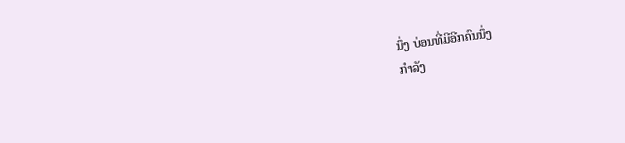ນຶ່ງ ບ່ອນທີ່ມີອີກຄົນນຶ່ງ
ກຳລັງ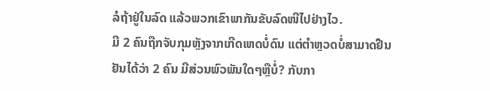ລໍຖ້າຢູ່ໃນລົດ ແລ້ວພວກເຂົາພາກັນຂັບລົດໜີໄປຢ່າງໄວ.
ມີ 2 ຄົນຖືກຈັບກຸມຫຼັງຈາກເກີດເຫດບໍ່ດົນ ແຕ່ຕຳຫຼວດບໍ່ສາມາດຢືນຢັນໄດ້ວ່າ 2 ຄົນ ມີສ່ວນພົວພັນໃດໆຫຼືບໍ່? ກັບກາ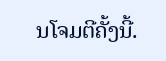ນໂຈມຕີຄັ້ງນີ້.